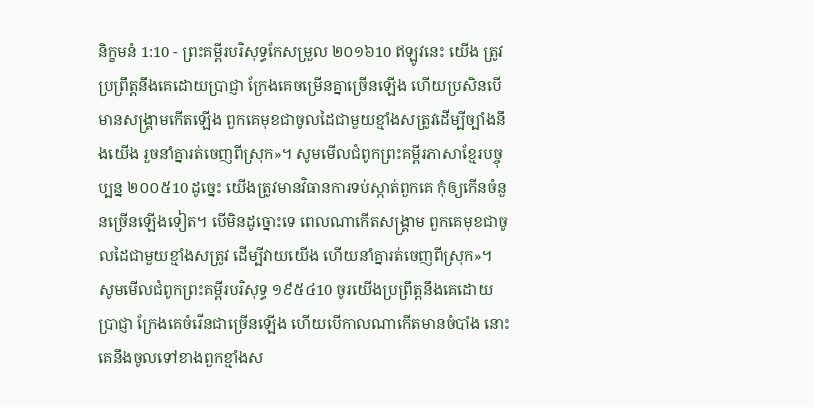និក្ខមនំ 1:10 - ព្រះគម្ពីរបរិសុទ្ធកែសម្រួល ២០១៦10 ឥឡូវនេះ យើង ត្រូវប្រព្រឹត្តនឹងគេដោយប្រាជ្ញា ក្រែងគេចម្រើនគ្នាច្រើនឡើង ហើយប្រសិនបើមានសង្គ្រាមកើតឡើង ពួកគេមុខជាចូលដៃជាមួយខ្មាំងសត្រូវដើម្បីច្បាំងនឹងយើង រួចនាំគ្នារត់ចេញពីស្រុក»។ សូមមើលជំពូកព្រះគម្ពីរភាសាខ្មែរបច្ចុប្បន្ន ២០០៥10 ដូច្នេះ យើងត្រូវមានវិធានការទប់ស្កាត់ពួកគេ កុំឲ្យកើនចំនួនច្រើនឡើងទៀត។ បើមិនដូច្នោះទេ ពេលណាកើតសង្គ្រាម ពួកគេមុខជាចូលដៃជាមួយខ្មាំងសត្រូវ ដើម្បីវាយយើង ហើយនាំគ្នារត់ចេញពីស្រុក»។ សូមមើលជំពូកព្រះគម្ពីរបរិសុទ្ធ ១៩៥៤10 ចូរយើងប្រព្រឹត្តនឹងគេដោយប្រាជ្ញា ក្រែងគេចំរើនជាច្រើនឡើង ហើយបើកាលណាកើតមានចំបាំង នោះគេនឹងចូលទៅខាងពួកខ្មាំងស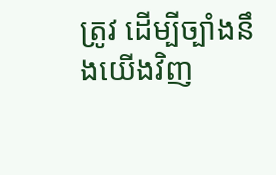ត្រូវ ដើម្បីច្បាំងនឹងយើងវិញ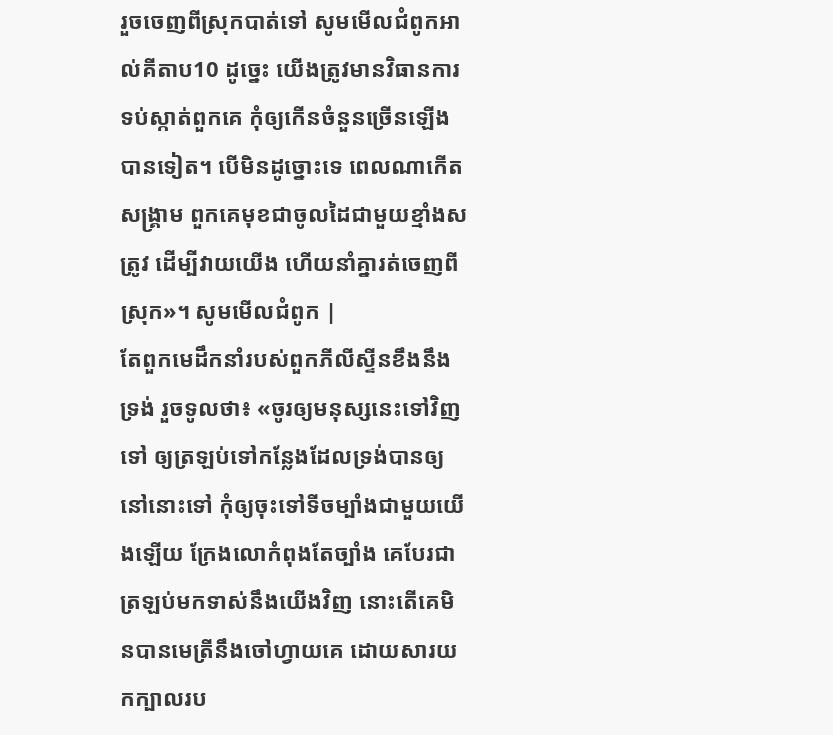រួចចេញពីស្រុកបាត់ទៅ សូមមើលជំពូកអាល់គីតាប10 ដូច្នេះ យើងត្រូវមានវិធានការទប់ស្កាត់ពួកគេ កុំឲ្យកើនចំនួនច្រើនឡើងបានទៀត។ បើមិនដូច្នោះទេ ពេលណាកើតសង្គ្រាម ពួកគេមុខជាចូលដៃជាមួយខ្មាំងសត្រូវ ដើម្បីវាយយើង ហើយនាំគ្នារត់ចេញពីស្រុក»។ សូមមើលជំពូក |
តែពួកមេដឹកនាំរបស់ពួកភីលីស្ទីនខឹងនឹងទ្រង់ រួចទូលថា៖ «ចូរឲ្យមនុស្សនេះទៅវិញទៅ ឲ្យត្រឡប់ទៅកន្លែងដែលទ្រង់បានឲ្យនៅនោះទៅ កុំឲ្យចុះទៅទីចម្បាំងជាមួយយើងឡើយ ក្រែងលោកំពុងតែច្បាំង គេបែរជាត្រឡប់មកទាស់នឹងយើងវិញ នោះតើគេមិនបានមេត្រីនឹងចៅហ្វាយគេ ដោយសារយកក្បាលរប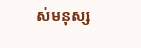ស់មនុស្ស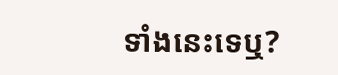ទាំងនេះទេឬ?